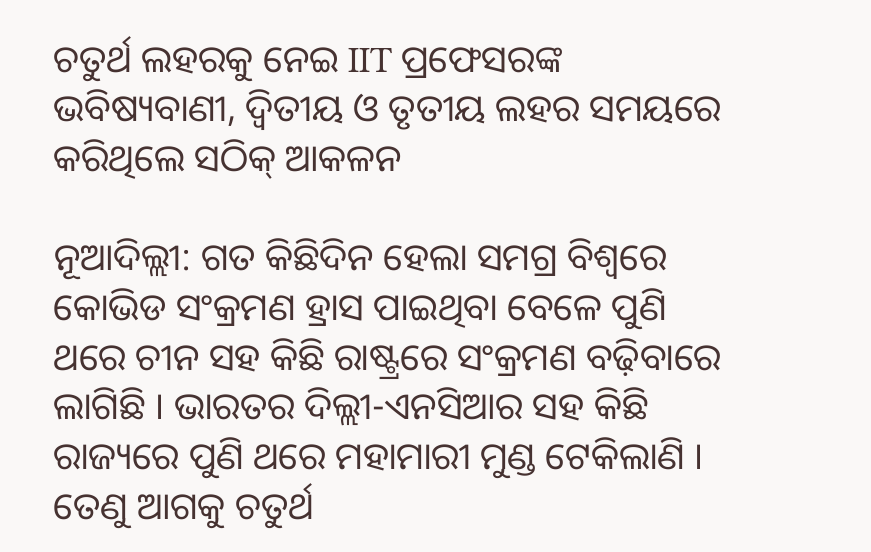ଚତୁର୍ଥ ଲହରକୁ ନେଇ IIT ପ୍ରଫେସରଙ୍କ ଭବିଷ୍ୟବାଣୀ, ଦ୍ୱିତୀୟ ଓ ତୃତୀୟ ଲହର ସମୟରେ କରିଥିଲେ ସଠିକ୍ ଆକଳନ

ନୂଆଦିଲ୍ଲୀ: ଗତ କିଛିଦିନ ହେଲା ସମଗ୍ର ବିଶ୍ୱରେ କୋଭିଡ ସଂକ୍ରମଣ ହ୍ରାସ ପାଇଥିବା ବେଳେ ପୁଣି ଥରେ ଚୀନ ସହ କିଛି ରାଷ୍ଟ୍ରରେ ସଂକ୍ରମଣ ବଢ଼ିବାରେ ଲାଗିଛି । ଭାରତର ଦିଲ୍ଲୀ-ଏନସିଆର ସହ କିଛି ରାଜ୍ୟରେ ପୁଣି ଥରେ ମହାମାରୀ ମୁଣ୍ଡ ଟେକିଲାଣି । ତେଣୁ ଆଗକୁ ଚତୁର୍ଥ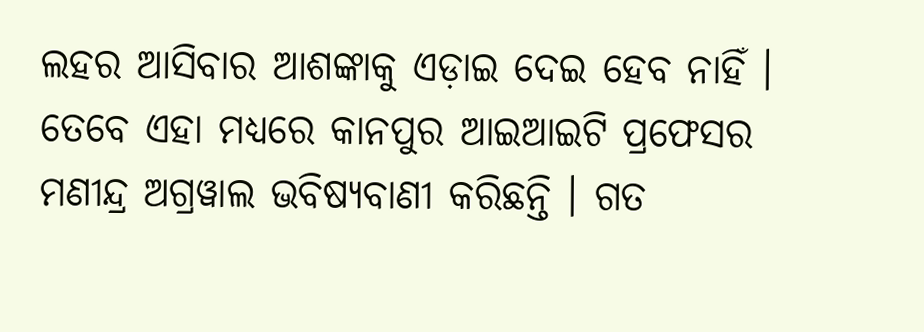ଲହର ଆସିବାର ଆଶଙ୍କାକୁ ଏଡ଼ାଇ ଦେଇ ହେବ ନାହିଁ । ତେବେ ଏହା ମଧ୍ୟରେ କାନପୁର ଆଇଆଇଟି ପ୍ରଫେସର ମଣୀନ୍ଦ୍ର ଅଗ୍ରୱାଲ ଭବିଷ୍ୟବାଣୀ କରିଛନ୍ତି । ଗତ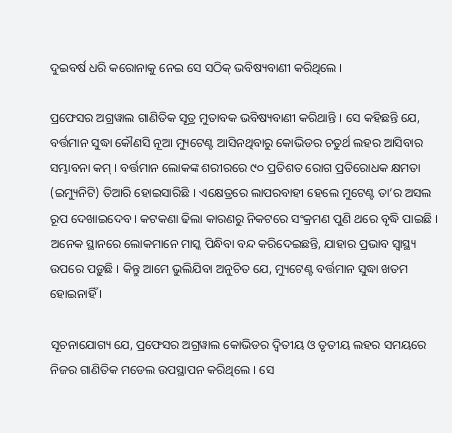ଦୁଇବର୍ଷ ଧରି କରୋନାକୁ ନେଇ ସେ ସଠିକ୍ ଭବିଷ୍ୟବାଣୀ କରିଥିଲେ ।

ପ୍ରଫେସର ଅଗ୍ରୱାଲ ଗାଣିତିକ ସୂତ୍ର ମୁତାବକ ଭବିଷ୍ୟବାଣୀ କରିଥାନ୍ତି । ସେ କହିଛନ୍ତି ଯେ, ବର୍ତ୍ତମାନ ସୁଦ୍ଧା କୌଣସି ନୂଆ ମ୍ୟୁଟେଣ୍ଟ ଆସିନଥିବାରୁ କୋଭିଡର ଚତୁର୍ଥ ଲହର ଆସିବାର ସମ୍ଭାବନା କମ୍ । ବର୍ତ୍ତମାନ ଲୋକଙ୍କ ଶରୀରରେ ୯୦ ପ୍ରତିଶତ ରୋଗ ପ୍ରତିରୋଧକ କ୍ଷମତା (ଇମ୍ୟୁନିଟି) ତିଆରି ହୋଇସାରିଛି । ଏକ୍ଷେତ୍ରରେ ଲାପରବାହୀ ହେଲେ ମୁଟେଣ୍ଟ ତା’ର ଅସଲ ରୂପ ଦେଖାଇଦେବ । କଟକଣା ଢିଲା କାରଣରୁ ନିକଟରେ ସଂକ୍ରମଣ ପୁଣି ଥରେ ବୃଦ୍ଧି ପାଇଛି । ଅନେକ ସ୍ଥାନରେ ଲୋକମାନେ ମାସ୍କ ପିନ୍ଧିବା ବନ୍ଦ କରିଦେଇଛନ୍ତି, ଯାହାର ପ୍ରଭାବ ସ୍ୱାସ୍ଥ୍ୟ ଉପରେ ପଡ଼ୁଛି । କିନ୍ତୁ ଆମେ ଭୁଲିଯିବା ଅନୁଚିତ ଯେ, ମ୍ୟୁଟେଣ୍ଟ ବର୍ତ୍ତମାନ ସୁଦ୍ଧା ଖତମ ହୋଇନାହିଁ ।

ସୂଚନାଯୋଗ୍ୟ ଯେ, ପ୍ରଫେସର ଅଗ୍ରୱାଲ କୋଭିଡର ଦ୍ୱିତୀୟ ଓ ତୃତୀୟ ଲହର ସମୟରେ ନିଜର ଗାଣିତିକ ମଡେଲ ଉପସ୍ଥାପନ କରିଥିଲେ । ସେ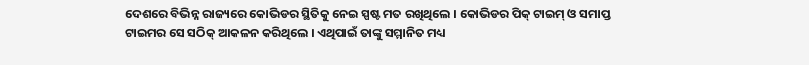ଦେଶରେ ବିଭିନ୍ନ ରାଜ୍ୟରେ କୋଭିଡର ସ୍ଥିତିକୁ ନେଇ ସ୍ପଷ୍ଟ ମତ ରଖିଥିଲେ । କୋଭିଡର ପିକ୍ ଟାଇମ୍ ଓ ସମାପ୍ତ ଟାଇମର ସେ ସଠିକ୍ ଆକଳନ କରିଥିଲେ । ଏଥିପାଇଁ ତାଙ୍କୁ ସମ୍ମାନିତ ମଧ୍ୟ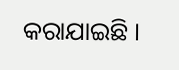କରାଯାଇଛି ।